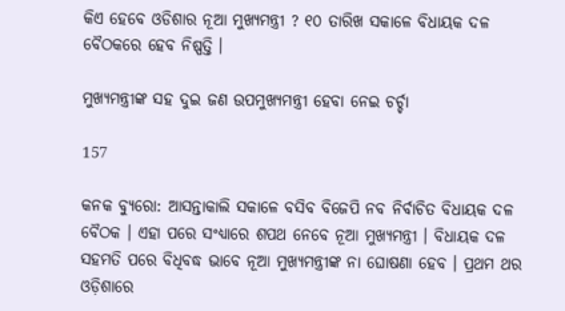କିଏ ହେବେ ଓଡିଶାର ନୂଆ ମୁଖ୍ୟମନ୍ତ୍ରୀ ? ୧୦ ତାରିଖ ସକାଳେ ବିଧାୟକ ଦଳ ବୈଠକରେ ହେବ ନିଷ୍ପତ୍ତି ।

ମୁଖ୍ୟମନ୍ତ୍ରୀଙ୍କ ସହ ଦୁଇ ଜଣ ଉପମୁଖ୍ୟମନ୍ତ୍ରୀ ହେବା ନେଇ ଚର୍ଚ୍ଚା

157

କନକ ବ୍ୟୁରୋ: ଆସନ୍ତାକାଲି ସକାଳେ ବସିବ ବିଜେପି ନବ ନିର୍ବାଚିତ ବିଧାୟକ ଦଳ ବୈଠକ । ଏହା ପରେ ସଂଧ୍ୟାରେ ଶପଥ ନେବେ ନୂଆ ମୁଖ୍ୟମନ୍ତ୍ରୀ । ବିଧାୟକ ଦଳ ସହମତି ପରେ ବିଧିବଦ୍ଧ ଭାବେ ନୂଆ ମୁଖ୍ୟମନ୍ତ୍ରୀଙ୍କ ନା ଘୋଷଣା ହେବ । ପ୍ରଥମ ଥର ଓଡ଼ିଶାରେ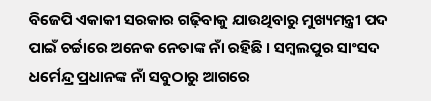ବିଜେପି ଏକାକୀ ସରକାର ଗଢ଼ିବାକୁ ଯାଉଥିବାରୁ ମୁଖ୍ୟମନ୍ତ୍ରୀ ପଦ ପାଇଁ ଚର୍ଚ୍ଚାରେ ଅନେକ ନେତାଙ୍କ ନାଁ ରହିଛି । ସମ୍ବଲପୁର ସାଂସଦ ଧର୍ମେନ୍ଦ୍ର ପ୍ରଧାନଙ୍କ ନାଁ ସବୁଠାରୁ ଆଗରେ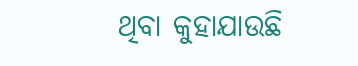ଥିବା କୁହାଯାଉଛି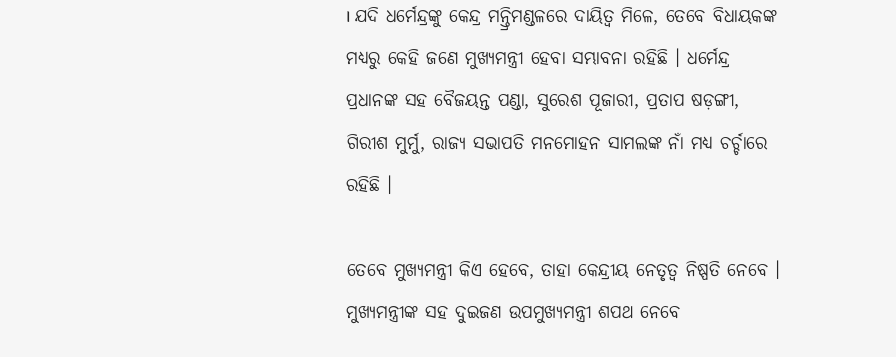। ଯଦି ଧର୍ମେନ୍ଦ୍ରଙ୍କୁ କେନ୍ଦ୍ର ମନ୍ତ୍ରିମଣ୍ଡଳରେ ଦାୟିତ୍ୱ ମିଳେ, ତେବେ ବିଧାୟକଙ୍କ ମଧ୍ୟରୁ କେହି ଜଣେ ମୁଖ୍ୟମନ୍ତ୍ରୀ ହେବା ସମ୍ଭାବନା ରହିଛି । ଧର୍ମେନ୍ଦ୍ର ପ୍ରଧାନଙ୍କ ସହ ବୈଜୟନ୍ତ ପଣ୍ଡା, ସୁରେଶ ପୂଜାରୀ, ପ୍ରତାପ ଷଡ଼ଙ୍ଗୀ, ଗିରୀଶ ମୁର୍ମୁ, ରାଜ୍ୟ ସଭାପତି ମନମୋହନ ସାମଲଙ୍କ ନାଁ ମଧ୍ୟ ଚର୍ଚ୍ଚାରେ ରହିଛି ।

ତେବେ ମୁଖ୍ୟମନ୍ତ୍ରୀ କିଏ ହେବେ, ତାହା କେନ୍ଦ୍ରୀୟ ନେତୃତ୍ୱ ନିଷ୍ପତି ନେବେ । ମୁଖ୍ୟମନ୍ତ୍ରୀଙ୍କ ସହ ଦୁଇଜଣ ଉପମୁଖ୍ୟମନ୍ତ୍ରୀ ଶପଥ ନେବେ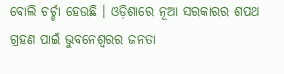ବୋଲି ଚର୍ଚ୍ଚା ହେଉଛି । ଓଡ଼ିଶାରେ ନୂଆ ସରକାରର ଶପଥ ଗ୍ରହଣ ପାଇଁ ଭୁବନେଶ୍ୱରର ଜନତା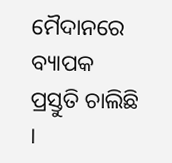ମୈଦାନରେ ବ୍ୟାପକ ପ୍ରସ୍ତୁତି ଚାଲିଛି ।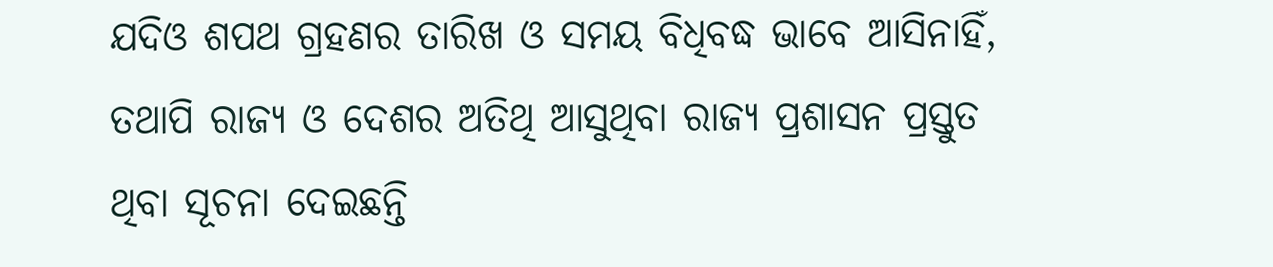ଯଦିଓ ଶପଥ ଗ୍ରହଣର ତାରିଖ ଓ ସମୟ ବିଧିବଦ୍ଧ ଭାବେ ଆସିନାହିଁ, ତଥାପି ରାଜ୍ୟ ଓ ଦେଶର ଅତିଥି ଆସୁଥିବା ରାଜ୍ୟ ପ୍ରଶାସନ ପ୍ରସ୍ତୁତ ଥିବା ସୂଚନା ଦେଇଛନ୍ତି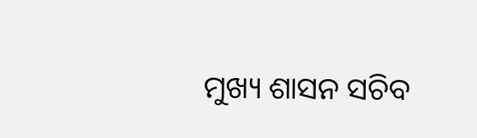ମୁଖ୍ୟ ଶାସନ ସଚିବ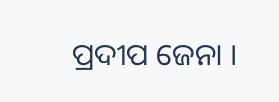ପ୍ରଦୀପ ଜେନା ।